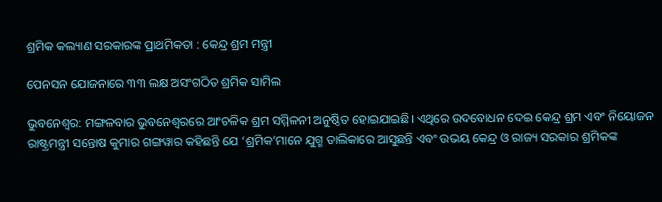ଶ୍ରମିକ କଲ୍ୟାଣ ସରକାରଙ୍କ ପ୍ରାଥମିକତା : କେନ୍ଦ୍ର ଶ୍ରମ ମନ୍ତ୍ରୀ

ପେନସନ ଯୋଜନାରେ ୩୩ ଲକ୍ଷ ଅସଂଗଠିତ ଶ୍ରମିକ ସାମିଲ

ଭୁବନେଶ୍ବର: ମଙ୍ଗଳବାର ଭୁବନେଶ୍ୱରରେ ଆଂଚଳିକ ଶ୍ରମ ସମ୍ମିଳନୀ ଅନୁଷ୍ଠିତ ହୋଇଯାଇଛି। ଏଥିରେ ଉଦବୋଧନ ଦେଇ କେନ୍ଦ୍ର ଶ୍ରମ ଏବଂ ନିୟୋଜନ ରାଷ୍ଟ୍ରମନ୍ତ୍ରୀ ସନ୍ତୋଷ କୁମାର ଗଙ୍ଗୱାର କହିଛନ୍ତି ଯେ ‘ଶ୍ରମିକ’ମାନେ ଯୁଗ୍ମ ତାଲିକାରେ ଆସୁଛନ୍ତି ଏବଂ ଉଭୟ କେନ୍ଦ୍ର ଓ ରାଜ୍ୟ ସରକାର ଶ୍ରମିକଙ୍କ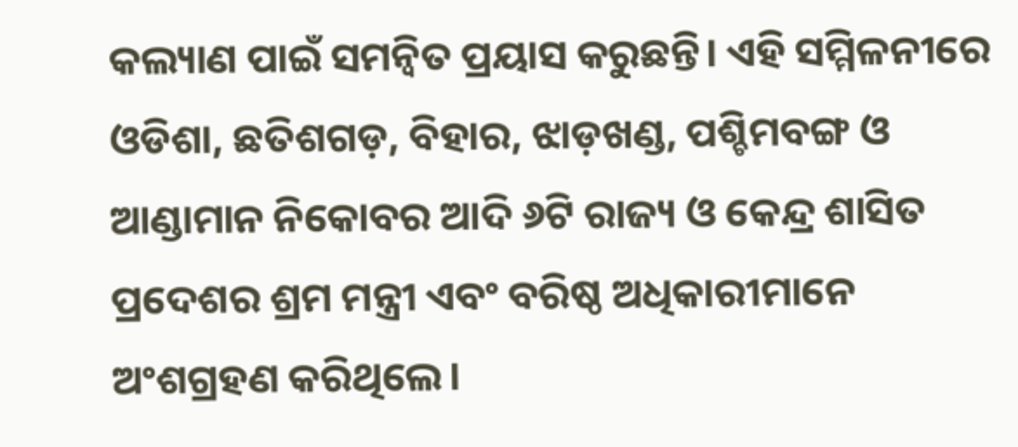କଲ୍ୟାଣ ପାଇଁ ସମନ୍ୱିତ ପ୍ରୟାସ କରୁଛନ୍ତି। ଏହି ସମ୍ମିଳନୀରେ ଓଡିଶା, ଛତିଶଗଡ଼, ବିହାର, ଝାଡ଼ଖଣ୍ଡ, ପଶ୍ଚିମବଙ୍ଗ ଓ ଆଣ୍ଡାମାନ ନିକୋବର ଆଦି ୬ଟି ରାଜ୍ୟ ଓ କେନ୍ଦ୍ର ଶାସିତ ପ୍ରଦେଶର ଶ୍ରମ ମନ୍ତ୍ରୀ ଏବଂ ବରିଷ୍ଠ ଅଧିକାରୀମାନେ ଅଂଶଗ୍ରହଣ କରିଥିଲେ।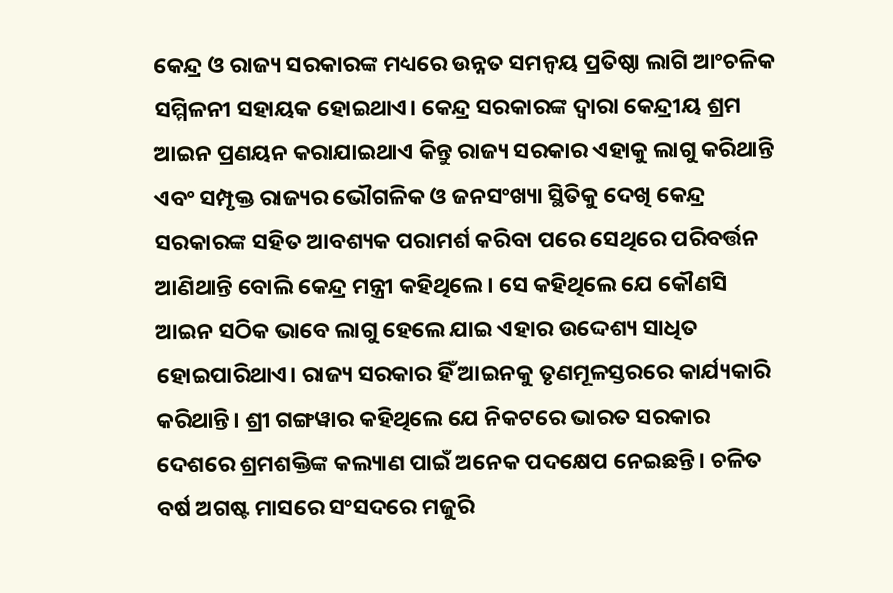କେନ୍ଦ୍ର ଓ ରାଜ୍ୟ ସରକାରଙ୍କ ମଧ୍ୟରେ ଉନ୍ନତ ସମନ୍ୱୟ ପ୍ରତିଷ୍ଠା ଲାଗି ଆଂଚଳିକ ସମ୍ମିଳନୀ ସହାୟକ ହୋଇଥାଏ। କେନ୍ଦ୍ର ସରକାରଙ୍କ ଦ୍ୱାରା କେନ୍ଦ୍ରୀୟ ଶ୍ରମ ଆଇନ ପ୍ରଣୟନ କରାଯାଇଥାଏ କିନ୍ତୁ ରାଜ୍ୟ ସରକାର ଏହାକୁ ଲାଗୁ କରିଥାନ୍ତି ଏବଂ ସମ୍ପୃକ୍ତ ରାଜ୍ୟର ଭୌଗଳିକ ଓ ଜନସଂଖ୍ୟା ସ୍ଥିତିକୁ ଦେଖି କେନ୍ଦ୍ର ସରକାରଙ୍କ ସହିତ ଆବଶ୍ୟକ ପରାମର୍ଶ କରିବା ପରେ ସେଥିରେ ପରିବର୍ତ୍ତନ ଆଣିଥାନ୍ତି ବୋଲି କେନ୍ଦ୍ର ମନ୍ତ୍ରୀ କହିଥିଲେ। ସେ କହିଥିଲେ ଯେ କୌଣସି ଆଇନ ସଠିକ ଭାବେ ଲାଗୁ ହେଲେ ଯାଇ ଏହାର ଉଦ୍ଦେଶ୍ୟ ସାଧିତ ହୋଇପାରିଥାଏ। ରାଜ୍ୟ ସରକାର ହିଁ ଆଇନକୁ ତୃଣମୂଳସ୍ତରରେ କାର୍ଯ୍ୟକାରି କରିଥାନ୍ତି। ଶ୍ରୀ ଗଙ୍ଗୱାର କହିଥିଲେ ଯେ ନିକଟରେ ଭାରତ ସରକାର ଦେଶରେ ଶ୍ରମଶକ୍ତିଙ୍କ କଲ୍ୟାଣ ପାଇଁ ଅନେକ ପଦକ୍ଷେପ ନେଇଛନ୍ତି। ଚଳିତ ବର୍ଷ ଅଗଷ୍ଟ ମାସରେ ସଂସଦରେ ମଜୁରି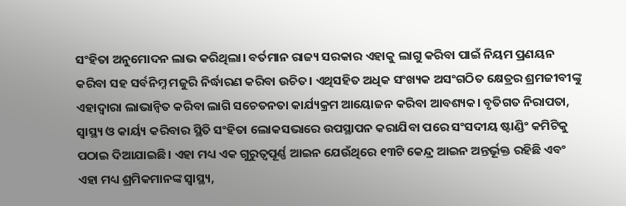ସଂହିତା ଅନୁମୋଦନ ଲାଭ କରିଥିଲା। ବର୍ତମାନ ରାଜ୍ୟ ସରକାର ଏହାକୁ ଲାଗୁ କରିବା ପାଇଁ ନିୟମ ପ୍ରଣୟନ କରିବା ସହ ସର୍ବନିମ୍ନ ମଜୁରି ନିର୍ଦ୍ଧାରଣ କରିବା ଉଚିତ। ଏଥିସହିତ ଅଧିକ ସଂଖ୍ୟକ ଅସଂଗଠିତ କ୍ଷେତ୍ରର ଶ୍ରମଜୀବୀଙ୍କୁ ଏହାଦ୍ୱାରା ଲାଭାନ୍ୱିତ କରିବା ଲାଗି ସଚେତନତା କାର୍ଯ୍ୟକ୍ରମ ଆୟୋଜନ କରିବା ଆବଶ୍ୟକ। ବୃତିଗତ ନିରାପତା, ସ୍ୱାସ୍ଥ୍ୟ ଓ କାର୍ୟ୍ୟ କରିବାର ସ୍ଥିତି ସଂହିତା ଲୋକସଭାରେ ଉପସ୍ଥାପନ କରାଯିବା ପରେ ସଂସଦୀୟ ଷ୍ଟାଣ୍ଡିଂ କମିଟିକୁ ପଠାଇ ଦିଆଯାଇଛି। ଏହା ମଧ୍ୟ ଏକ ଗୁରୁତ୍ୱପୂର୍ଣ୍ଣ ଆଇନ ଯେଉଁଥିରେ ୧୩ଟି କେନ୍ଦ୍ର ଆଇନ ଅନ୍ତର୍ଭୂକ୍ତ ରହିଛି ଏବଂ ଏହା ମଧ୍ୟ ଶ୍ରମିକମାନଙ୍କ ସ୍ୱାସ୍ଥ୍ୟ,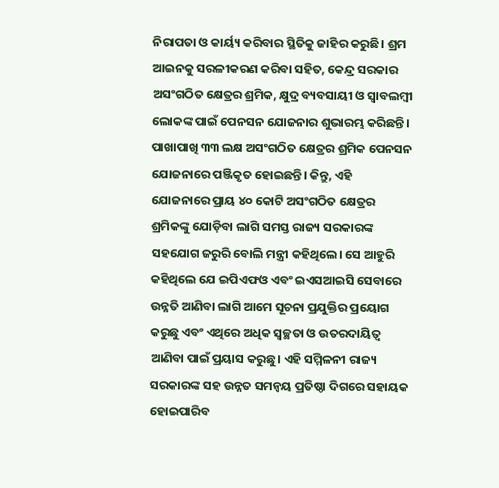ନିରାପତା ଓ କାର୍ୟ୍ୟ କରିବାର ସ୍ଥିତିକୁ ଜାହିର କରୁଛି। ଶ୍ରମ ଆଇନକୁ ସରଳୀକରଣ କରିବା ସହିତ, କେନ୍ଦ୍ର ସରକାର ଅସଂଗଠିତ କ୍ଷେତ୍ରର ଶ୍ରମିକ, କ୍ଷୁଦ୍ର ବ୍ୟବସାୟୀ ଓ ସ୍ୱାବଲମ୍ବୀ ଲୋକଙ୍କ ପାଇଁ ପେନସନ ଯୋଜନାର ଶୁଭାରମ୍ଭ କରିଛନ୍ତି। ପାଖାପାଖି ୩୩ ଲକ୍ଷ ଅସଂଗଠିତ କ୍ଷେତ୍ରର ଶ୍ରମିକ ପେନସନ ଯୋଜନାରେ ପଞ୍ଜିକୃତ ହୋଇଛନ୍ତି। କିନ୍ତୁ, ଏହି ଯୋଜନାରେ ପ୍ରାୟ ୪୦ କୋଟି ଅସଂଗଠିତ କ୍ଷେତ୍ରର ଶ୍ରମିକଙ୍କୁ ଯୋଡ଼ିବା ଲାଗି ସମସ୍ତ ରାଜ୍ୟ ସରକାରଙ୍କ ସହଯୋଗ ଜରୁରି ବୋଲି ମନ୍ତ୍ରୀ କହିଥିଲେ। ସେ ଆହୁରି କହିଥିଲେ ଯେ ଇପିଏଫଓ ଏବଂ ଇଏସଆଇସି ସେବାରେ ଉନ୍ନତି ଆଣିବା ଲାଗି ଆମେ ସୂଚନା ପ୍ରଯୁକ୍ତିର ପ୍ରୟୋଗ କରୁଛୁ ଏବଂ ଏଥିରେ ଅଧିକ ସ୍ୱଚ୍ଛତା ଓ ଉତରଦାୟିତ୍ୱ ଆଣିବା ପାଇଁ ପ୍ରୟାସ କରୁଛୁ। ଏହି ସମ୍ମିଳନୀ ରାଜ୍ୟ ସରକାରଙ୍କ ସହ ଉନ୍ନତ ସମନ୍ୱୟ ପ୍ରତିଷ୍ଠା ଦିଗରେ ସହାୟକ ହୋଇପାରିବ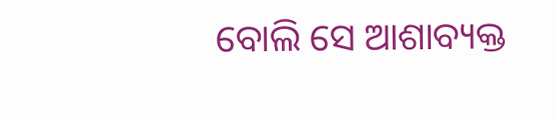ବୋଲି ସେ ଆଶାବ୍ୟକ୍ତ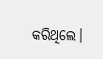କରିଥିଲେ।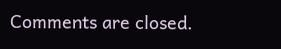Comments are closed.